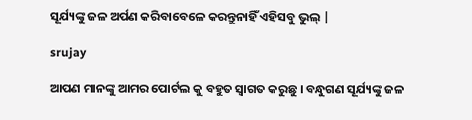ସୂର୍ଯ୍ୟଙ୍କୁ ଜଳ ଅର୍ପଣ କରିବାବେଳେ କରନ୍ତୁନାହିଁ ଏହିସବୁ ଭୁଲ୍ |

srujay

ଆପଣ ମାନଙ୍କୁ ଆମର ପୋର୍ଟଲ କୁ ବହୁତ ସ୍ୱାଗତ କରୁଛୁ । ବନ୍ଧୁଗଣ ସୂର୍ଯ୍ୟଙ୍କୁ ଜଳ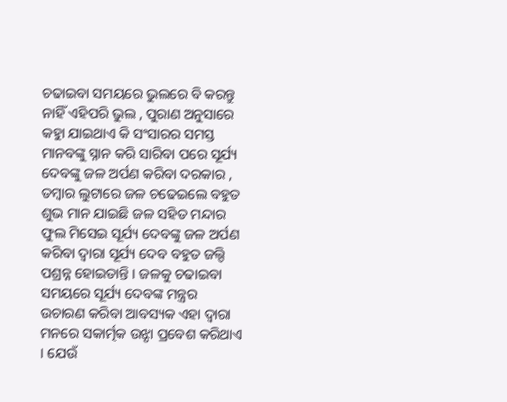ଚଢାଇବା ସମୟରେ ଭୁଲରେ ବି କରନ୍ତୁ ନାହିଁ ଏହିପରି ଭୁଲ , ପୁରାଣ ଅନୁସାରେ କହୁା ଯାଇଥାଏ କି ସଂସାରର ସମସ୍ତ ମାନବଙ୍କୁ ସ୍ନାନ କରି ସାରିବା ପରେ ସୂର୍ଯ୍ୟ ଦେବଙ୍କୁ ଜଳ ଅର୍ପଣ କରିବା ଦରକାର , ତମ୍ବାର ଲୁଟାରେ ଜଳ ଚଢେଇଲେ ବହୁତ ଶୁଭ ମାନ ଯାଇଛି ଜଳ ସହିତ ମନ୍ଦାର ଫୁଲ ମିସେଇ ସୂର୍ଯ୍ୟ ଦେବଙ୍କୁ ଜଳ ଅର୍ପଣ କରିବା ଦ୍ୱାରା ସୂର୍ଯ୍ୟ ଦେବ ବହୁତ ଜଲ୍ଦି ପଶ୍ରନ୍ନ ହୋଇତାନ୍ତି । ଜଳକୁ ଚଢାଇବା ସମୟରେ ସୂର୍ଯ୍ୟ ଦେବଙ୍କ ମନ୍ତ୍ରର ଉଚାରଣ କରିବା ଆବସ୍ୟକ ଏହା ଦ୍ୱାରା ମନରେ ସକାର୍ତ୍ମକ ଉୃଝା ପ୍ରବେଶ କରିଥାଏ । ଯେଉଁ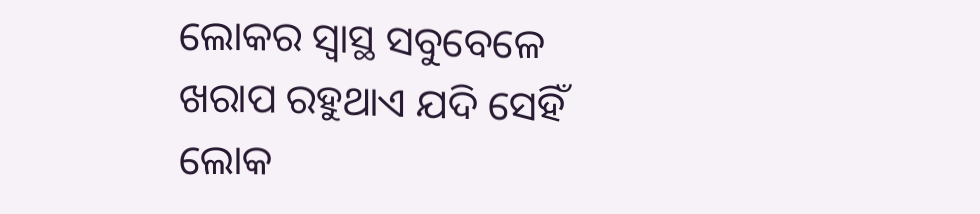ଲୋକର ସ୍ୱାସ୍ଥ ସବୁବେଳେ ଖରାପ ରହୁଥାଏ ଯଦି ସେହିଁ ଲୋକ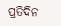ପ୍ରତିଦିନ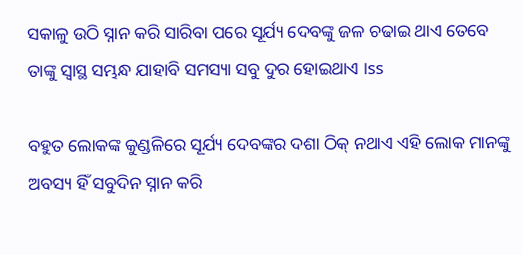ସକାଳୁ ଉଠି ସ୍ନାନ କରି ସାରିବା ପରେ ସୂର୍ଯ୍ୟ ଦେବଙ୍କୁ ଜଳ ଚଢାଇ ଥାଏ ତେବେ ତାଙ୍କୁ ସ୍ୱାସ୍ଥ ସମ୍ଭନ୍ଧ ଯାହାବି ସମସ୍ୟା ସବୁ ଦୁର ହୋଇଥାଏ ।ss

ବହୁତ ଲୋକଙ୍କ କୁଣ୍ଡଳିରେ ସୂର୍ଯ୍ୟ ଦେବଙ୍କର ଦଶା ଠିକ୍ ନଥାଏ ଏହି ଲୋକ ମାନଙ୍କୁ ଅବସ୍ୟ ହିଁ ସବୁଦିନ ସ୍ନାନ କରି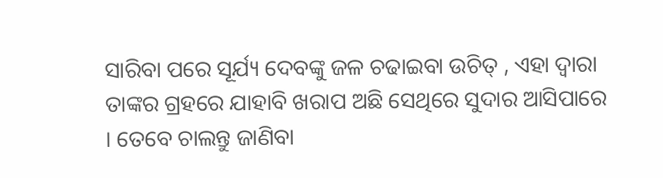ସାରିବା ପରେ ସୂର୍ଯ୍ୟ ଦେବଙ୍କୁ ଜଳ ଚଢାଇବା ଉଚିତ୍ , ଏହା ଦ୍ୱାରା ତାଙ୍କର ଗ୍ରହରେ ଯାହାବି ଖରାପ ଅଛି ସେଥିରେ ସୁଦାର ଆସିପାରେ । ତେବେ ଚାଲନ୍ତୁ ଜାଣିବା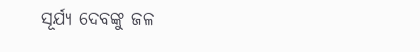ସୂର୍ଯ୍ୟ ଦେବଙ୍କୁ ଜଳ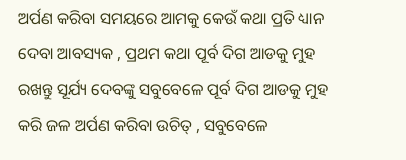ଅର୍ପଣ କରିବା ସମୟରେ ଆମକୁ କେଉଁ କଥା ପ୍ରତି ଧ୍ୟାନ ଦେବା ଆବସ୍ୟକ , ପ୍ରଥମ କଥା ପୂର୍ବ ଦିଗ ଆଡକୁ ମୁହ ରଖନ୍ତୁ ସୂର୍ଯ୍ୟ ଦେବଙ୍କୁ ସବୁବେଳେ ପୂର୍ବ ଦିଗ ଆଡକୁ ମୁହ କରି ଜଳ ଅର୍ପଣ କରିବା ଉଚିତ୍ , ସବୁବେଳେ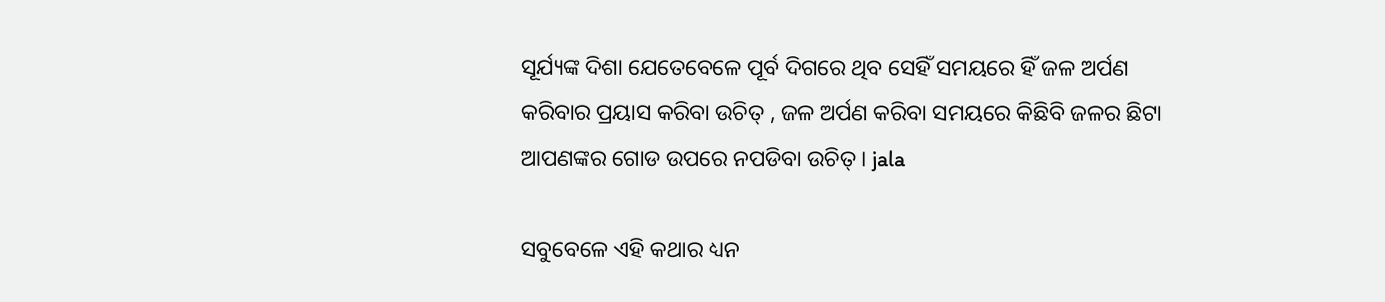ସୂର୍ଯ୍ୟଙ୍କ ଦିଶା ଯେତେବେଳେ ପୂର୍ବ ଦିଗରେ ଥିବ ସେହିଁ ସମୟରେ ହିଁ ଜଳ ଅର୍ପଣ କରିବାର ପ୍ରୟାସ କରିବା ଉଚିତ୍ , ଜଳ ଅର୍ପଣ କରିବା ସମୟରେ କିଛିବି ଜଳର ଛିଟା ଆପଣଙ୍କର ଗୋଡ ଉପରେ ନପଡିବା ଉଚିତ୍ । jala

ସବୁବେଳେ ଏହି କଥାର ଧ୍ୟନ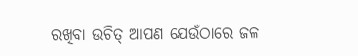ରଖିବା ଉଚିତ୍ ଆପଣ ଯେଉଁଠାରେ ଜଳ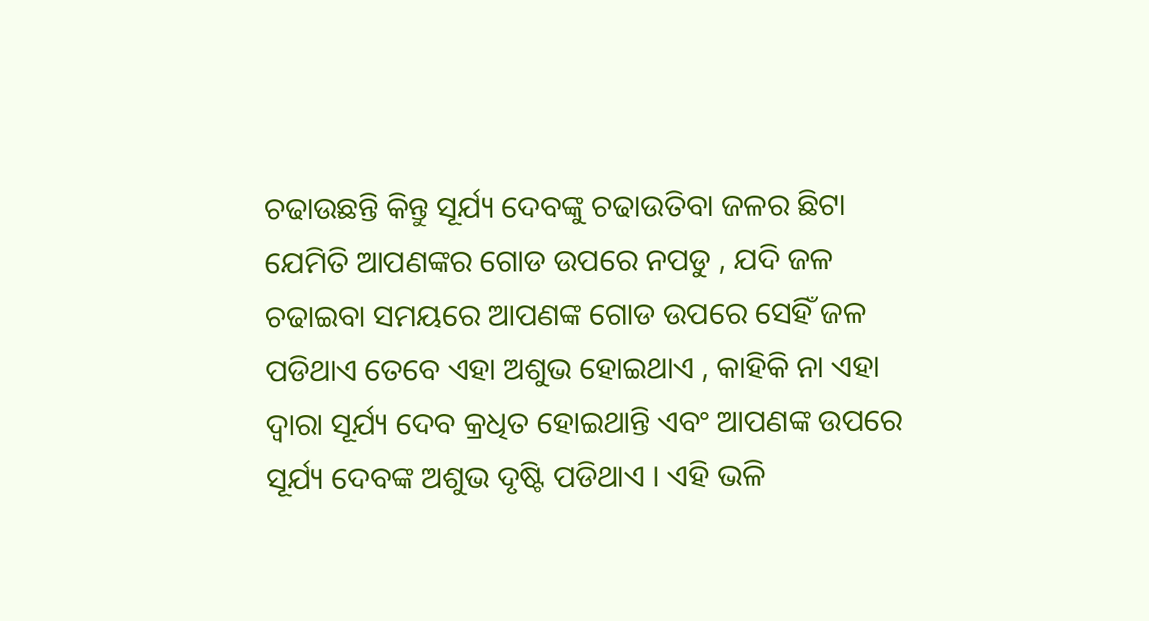ଚଢାଉଛନ୍ତି କିନ୍ତୁ ସୂର୍ଯ୍ୟ ଦେବଙ୍କୁ ଚଢାଉତିବା ଜଳର ଛିଟା ଯେମିତି ଆପଣଙ୍କର ଗୋଡ ଉପରେ ନପଡୁ , ଯଦି ଜଳ ଚଢାଇବା ସମୟରେ ଆପଣଙ୍କ ଗୋଡ ଉପରେ ସେହିଁ ଜଳ ପଡିଥାଏ ତେବେ ଏହା ଅଶୁଭ ହୋଇଥାଏ , କାହିକି ନା ଏହା ଦ୍ୱାରା ସୂର୍ଯ୍ୟ ଦେବ କ୍ରଧିତ ହୋଇଥାନ୍ତି ଏବଂ ଆପଣଙ୍କ ଉପରେ ସୂର୍ଯ୍ୟ ଦେବଙ୍କ ଅଶୁଭ ଦୃଷ୍ଟି ପଡିଥାଏ । ଏହି ଭଳି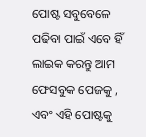ପୋଷ୍ଟ ସବୁବେଳେ ପଢିବା ପାଇଁ ଏବେ ହିଁ ଲାଇକ କରନ୍ତୁ ଆମ ଫେସବୁକ ପେଜକୁ , ଏବଂ ଏହି ପୋଷ୍ଟକୁ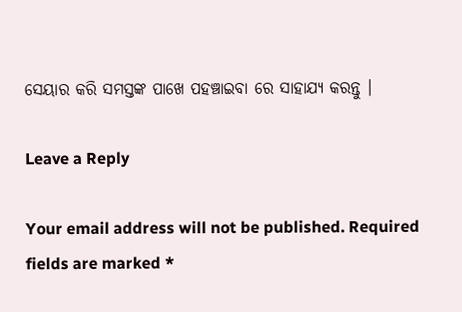ସେୟାର କରି ସମସ୍ତଙ୍କ ପାଖେ ପହଞ୍ଚାଇବା ରେ ସାହାଯ୍ୟ କରନ୍ତୁ ।

Leave a Reply

Your email address will not be published. Required fields are marked *